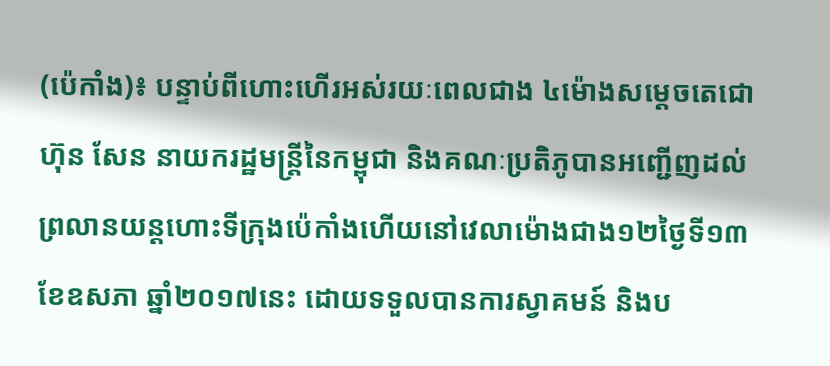(ប៉េកាំង)៖ បន្ទាប់ពីហោះហើរអស់រយៈពេលជាង ៤ម៉ោងសម្តេចតេជោ ហ៊ុន សែន នាយករដ្ឋមន្រ្តីនៃកម្ពុជា និងគណៈប្រតិភូបានអញ្ជើញដល់ព្រលានយន្តហោះទីក្រុងប៉េកាំងហើយនៅវេលាម៉ោងជាង១២ថ្ងៃទី១៣ ខែឧសភា ឆ្នាំ២០១៧នេះ ដោយទទួលបានការស្វាគមន៍ និងប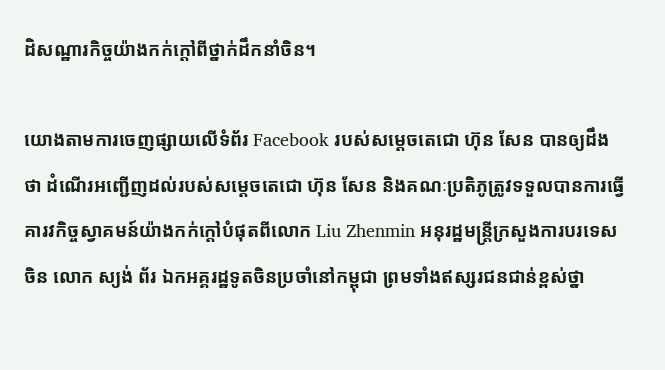ដិសណ្ឋារកិច្ចយ៉ាងកក់ក្តៅពីថ្នាក់ដឹកនាំចិន។

យោងតាមការចេញផ្សាយលើទំព័រ Facebook របស់សម្តេចតេជោ ហ៊ុន សែន បានឲ្យដឹងថា ដំណើរអញ្ជើញដល់របស់សម្ដេចតេជោ ហ៊ុន សែន និងគណៈប្រតិភូត្រូវទទួលបានការធ្វើគារវកិច្ចស្វាគមន៍យ៉ាងកក់ក្តៅបំផុតពីលោក Liu Zhenmin អនុរដ្ឋមន្រ្តីក្រសួងការបរទេសចិន លោក ស្យង់ ព័រ ឯកអគ្គរដ្ឋទូតចិនប្រចាំនៅកម្ពុជា ព្រមទាំងឥស្សរជនជាន់ខ្ពស់ថ្នា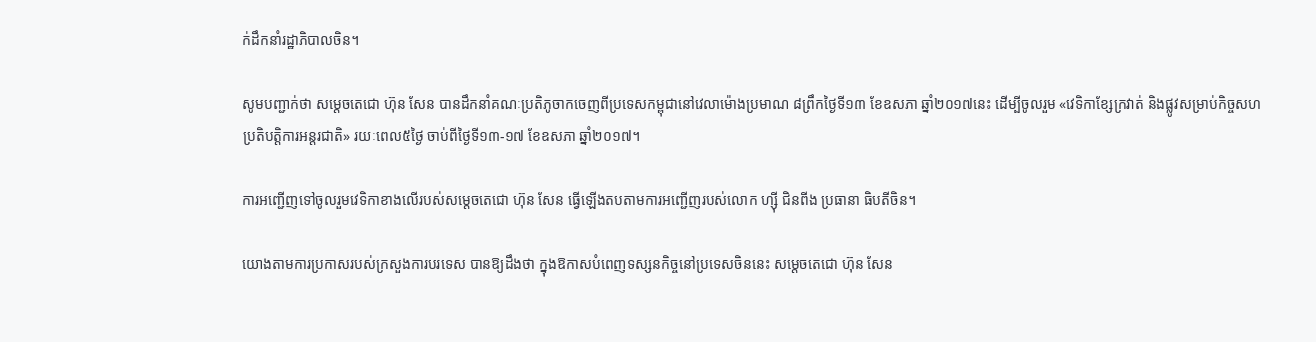ក់ដឹកនាំរដ្ឋាភិបាលចិន។

សូមបញ្ជាក់ថា សម្តេចតេជោ ហ៊ុន សែន បានដឹកនាំគណៈប្រតិភូចាកចេញពីប្រទេសកម្ពុជានៅវេលាម៉ោងប្រមាណ ៨ព្រឹកថ្ងៃទី១៣ ខែឧសភា ឆ្នាំ២០១៧នេះ ដើម្បីចូលរួម «វេទិកាខ្សែក្រវាត់ និងផ្លូវសម្រាប់កិច្ចសហប្រតិបត្តិការអន្តរជាតិ» រយៈពេល៥ថ្ងៃ ចាប់ពីថ្ងៃទី១៣-១៧ ខែឧសភា ឆ្នាំ២០១៧។

ការអញ្ជើញទៅចូលរួមវេទិកាខាងលើរបស់សម្តេចតេជោ ហ៊ុន សែន ធ្វើឡើងតបតាមការអញ្ជើញរបស់លោក ហ្ស៊ី ជិនពីង ប្រធានា ធិបតីចិន។

យោងតាមការប្រកាសរបស់ក្រសួងការបរទេស បានឱ្យដឹងថា ក្នុងឱកាសបំពេញទស្សនកិច្ចនៅប្រទេសចិននេះ សម្តេចតេជោ ហ៊ុន សែន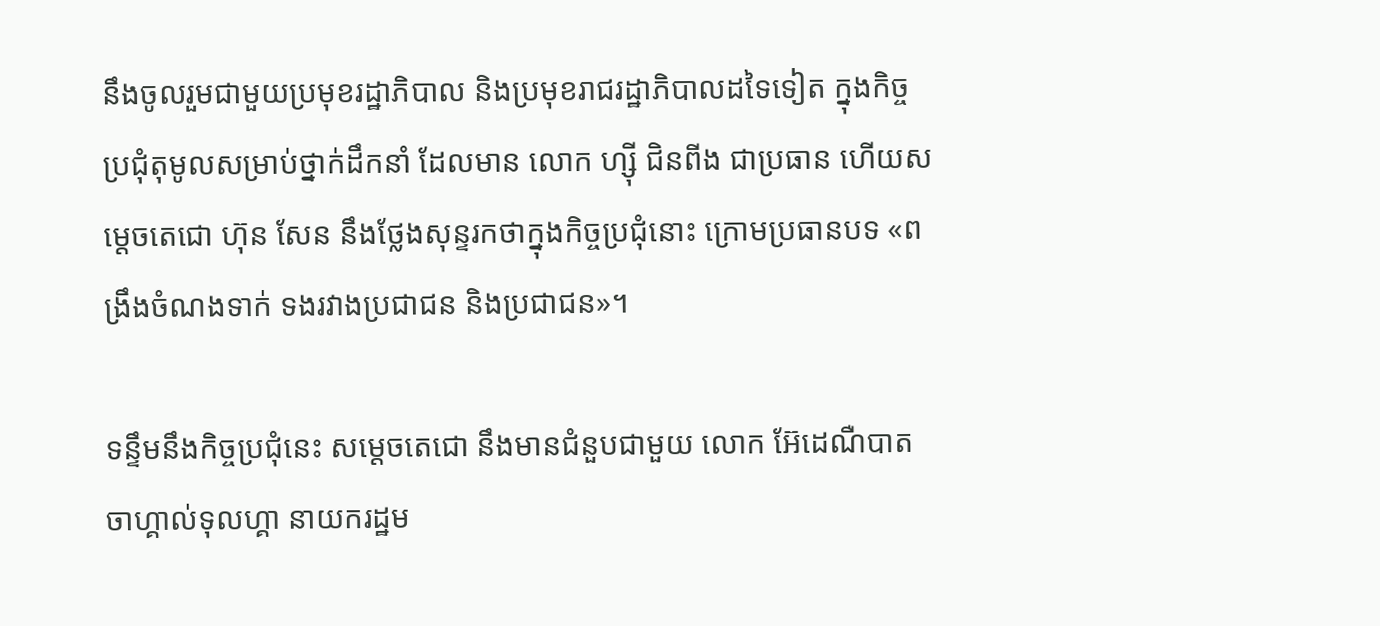នឹងចូលរួមជាមួយប្រមុខរដ្ឋាភិបាល និងប្រមុខរាជរដ្ឋាភិបាលដទៃទៀត ក្នុងកិច្ចប្រជុំតុមូលសម្រាប់ថ្នាក់ដឹកនាំ ដែលមាន លោក ហ្ស៊ី ជិនពីង ជាប្រធាន ហើយសម្តេចតេជោ ហ៊ុន សែន នឹងថ្លែងសុន្ទរកថាក្នុងកិច្ចប្រជុំនោះ ក្រោមប្រធានបទ «ពង្រឹងចំណងទាក់ ទងរវាងប្រជាជន និងប្រជាជន»។

ទន្ទឹមនឹងកិច្ចប្រជុំនេះ សម្តេចតេជោ នឹងមានជំនួបជាមួយ លោក អ៊ែដេណឺបាត ចាហ្គាល់ទុលហ្គា នាយករដ្ឋម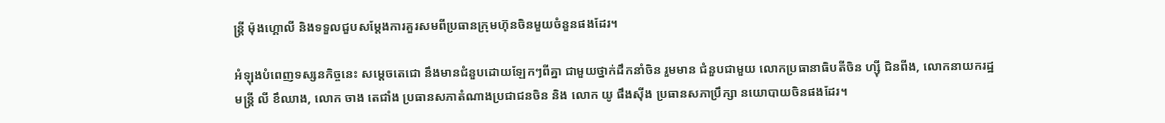ន្រ្តី ម៉ុងហ្គោលី និងទទួលជួបសម្តែងការគួរសមពីប្រធានក្រុមហ៊ុនចិនមួយចំនួនផងដែរ។

អំឡុងបំពេញទស្សនកិច្ចនេះ សម្តេចតេជោ នឹងមានជំនួបដោយឡែកៗពីគ្នា ជាមួយថ្នាក់ដឹកនាំចិន រួមមាន ជំនួបជាមួយ លោកប្រធានាធិបតីចិន ហ្ស៊ី ជិនពីង, លោកនាយករដ្ឋមន្រ្តី លី ខឹឈាង, លោក ចាង តេជាំង ប្រធានសភាតំណាងប្រជាជនចិន និង លោក យូ ផឹងស៊ីង ប្រធានសភាប្រឹក្សា នយោបាយចិនផងដែរ។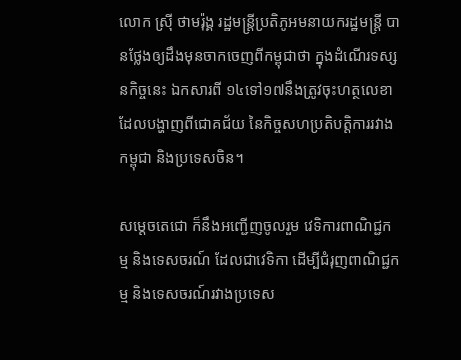លោក ស្រ៊ី ថាមរ៉ុង្គ រដ្ឋមន្ត្រីប្រតិភូអមនាយករដ្ឋមន្ត្រី បានថ្លែងឲ្យដឹងមុនចាកចេញពីកម្ពុជាថា ក្នុងដំណើរទស្សនកិច្ចនេះ ឯកសារពី ១៤ទៅ១៧នឹងត្រូវចុះហត្ថលេខា ដែលបង្ហាញពីជោគជ័យ នៃកិច្ចសហប្រតិបត្តិការរវាងកម្ពុជា និងប្រទេសចិន។

សម្ដេចតេជោ ក៏នឹងអញ្ជើញចូលរួម វេទិការពាណិជ្ជកម្ម និងទេសចរណ៍ ដែលជាវេទិកា ដើម្បីជំរុញពាណិជ្ជកម្ម និងទេសចរណ៍រវាងប្រទេស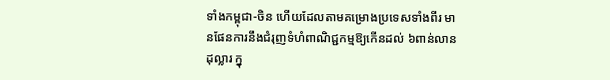ទាំងកម្ពុជា-ចិន ហើយដែលតាមគម្រោងប្រទេសទាំងពីរ មានផែនការនឹងជំរុញទំហំពាណិជ្ជកម្មឱ្យកើនដល់ ៦ពាន់លានដុល្លារ ក្នុ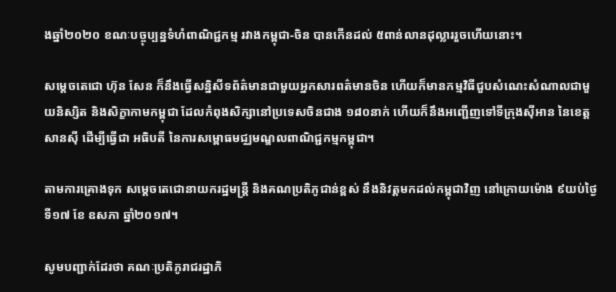ងឆ្នាំ២០២០ ខណៈបច្ចុប្បន្នទំហំពាណិជ្ជកម្ម រវាងកម្ពុជា-ចិន បានកើនដល់ ៥ពាន់លានដុល្លាររួចហើយនោះ។

សម្តេចតេជោ ហ៊ុន សែន ក៏នឹងធ្វើសន្និសីទព័ត៌មានជាមួយអ្នកសារពត៌មានចិន ហើយក៏មានកម្មវិធីជួបសំណេះសំណាលជាមួយនិស្សិត និងសិក្ខាកាមកម្ពុជា ដែលកំពុងសិក្សានៅប្រទេសចិនជាង ១៨០នាក់ ហើយក៏នឹងអញ្ជើញទៅទីក្រុងស៊ីអាន នៃខេត្តសានស៊ី ដើម្បីធ្វើជា អធិបតី នៃការសម្ពោធមជ្ឈមណ្ឌលពាណិជ្ជកម្មកម្ពុជា។

តាមការគ្រោងទុក សម្ដេចតេជោនាយករដ្ឋមន្ត្រី និងគណប្រតិភូជាន់ខ្ពស់ នឹងនិវត្តមកដល់កម្ពុជាវិញ នៅក្រោយម៉ោង ៩យប់ថ្ងៃទី១៧ ខែ ឧសភា ឆ្នាំ២០១៧។

សូមបញ្ជាក់ដែរថា គណៈប្រតិភូរាជរដ្ឋាភិ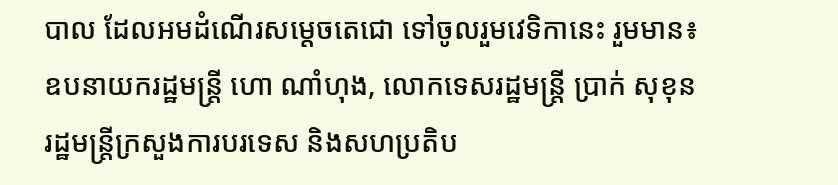បាល ដែលអមដំណើរសម្តេចតេជោ ទៅចូលរួមវេទិកានេះ រួមមាន៖ ឧបនាយករដ្ឋមន្រ្តី ហោ ណាំហុង, លោកទេសរដ្ឋមន្រ្តី ប្រាក់ សុខុន រដ្ឋមន្រ្តីក្រសួងការបរទេស និងសហប្រតិប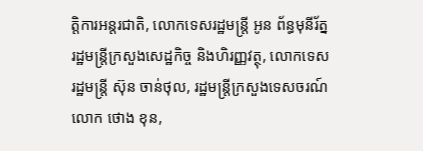ត្តិការអន្តរជាតិ, លោកទេសរដ្ឋមន្រ្តី អូន ព័ន្ធមុនីរ័ត្ន រដ្ឋមន្រ្តីក្រសួងសេដ្ឋកិច្ច និងហិរញ្ញវត្ថុ, លោកទេសរដ្ឋមន្រ្តី ស៊ុន ចាន់ថុល, រដ្ឋមន្រ្តីក្រសួងទេសចរណ៍ លោក ថោង ខុន,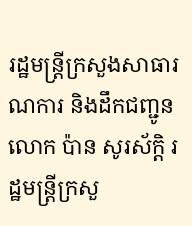រដ្ឋមន្រ្តីក្រសួងសាធារណការ និងដឹកជញ្ជូន លោក ប៉ាន សូរស័ក្តិ រដ្ឋមន្រ្តីក្រសួ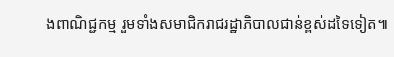ងពាណិជ្ជកម្ម រួមទាំងសមាជិករាជរដ្ឋាភិបាលជាន់ខ្ពស់ដទៃទៀត៕